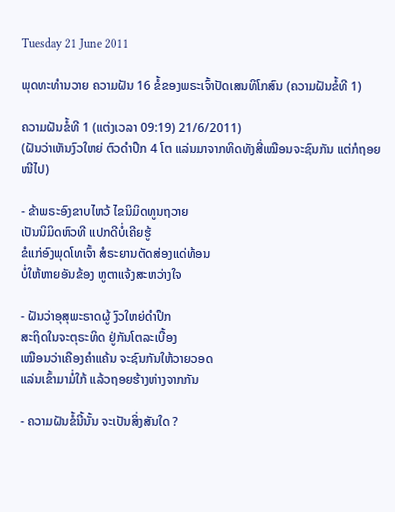Tuesday 21 June 2011

ພຸດທະທຳນວາຍ ຄວາມຝັນ 16 ຂ້ໍຂອງພຣະເຈົ້າປັດເສນທິໂກສົນ (ຄວາມຝັນຂໍ້ທີ 1)

ຄວາມຝັນຂໍ້ທີ 1 (ແຕ່ງເວລາ 09:19) 21/6/2011)
(ຝັນວ່າເຫັນງົວໃຫຍ່ ຕົວດຳປຶກ 4 ໂຕ ແລ່ນມາຈາກທິດທັງສີ່ເໝືອນຈະຊົນກັນ ແຕ່ກໍຖອຍໜີໄປ)

- ຂ້າພຣະອົງຂາບໄຫວ້ ໄຂນິມິດທູນຖວາຍ
ເປັນນິມິດຫົວທີ ແປກດີບໍ່ເຄີຍຮູ້
ຂໍແກ່ອົງພຸດໂທເຈົ້າ ສໍຣະຍານຕັດສ່ອງແດ່ທ້ອນ
ບໍ່ໃຫ້ຫາຍອັນຂ້ອງ ຫູຕາແຈ້ງສະຫວ່າງໃຈ

- ຝັນວ່າອຸສຸພະຣາດຜູ້ ງົວໃຫຍ່ດຳປຶກ
ສະຖິດໃນຈະຕຸຣະທິດ ຢູ່ກັນໂຕລະເບື້ອງ
ເໝືອນວ່າເຄືອງຄຳແຄ້ນ ຈະຊົນກັນໃຫ້ວາຍວອດ
ແລ່ນເຂົ້າມາມໍ່ໃກ້ ແລ້ວຖອຍຮ້າງຫ່າງຈາກກັນ

- ຄວາມຝັນຂໍ້ນີ້ນັ້ນ ຈະເປັນສິ່ງສັນໃດ ?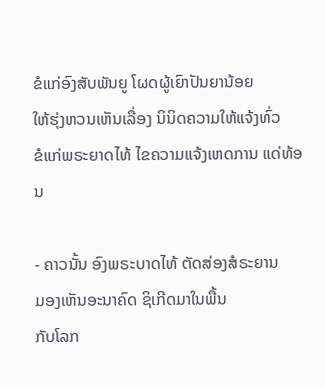ຂໍແກ່ອົງສັບພັນຍູ ໂຜດຜູ້ເຍົາປັນຍານ້ອຍ
ໃຫ້ຮຸ່ງຫວນເຫັນເລື່ອງ ນິນິດຄວາມໃຫ້ແຈ້ງທົ່ວ
ຂໍແກ່ພຣະຍາດໄທ້ ໄຂຄວາມແຈ້ງເຫດການ ແດ່ທ້ອນ

- ຄາວນັ້ນ ອົງພຣະບາດໄທ້ ຕັດສ່ອງສໍຣະຍານ
ມອງເຫັນອະນາຄົດ ຊິເກີດມາໃນພື້ນ
ກັບໂລກ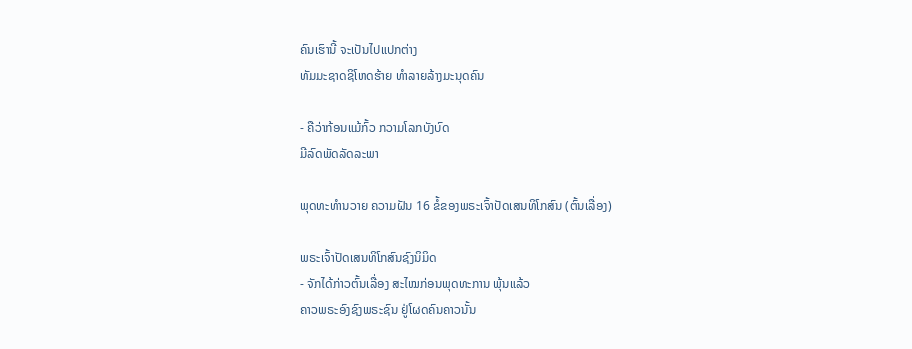ຄົນເຮົານີ້ ຈະເປັນໄປແປກຕ່າງ
ທັມມະຊາດຊິໂຫດຮ້າຍ ທໍາລາຍລ້າງມະນຸດຄົນ

- ຄືວ່າກ້ອນແມ້ກົ້ວ ກວາມໂລກບັງບົດ
ມີລົດພັດລັດລະພາ

ພຸດທະທຳນວາຍ ຄວາມຝັນ 16 ຂ້ໍຂອງພຣະເຈົ້າປັດເສນທິໂກສົນ (ຕົ້ນເລື່ອງ)

ພຣະເຈົ້າປັດເສນທິໂກສົນຊົງນິມິດ
- ຈັກໄດ້ກ່າວຕົ້ນເລື່ອງ ສະໄໝກ່ອນພຸດທະການ ພຸ້ນແລ້ວ
ຄາວພຣະອົງຊົງພຣະຊົນ ຢູ່ໂຜດຄົນຄາວນັ້ນ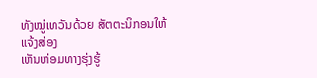ທັງໝູ່ເທວັນດ້ວຍ ສັຕຕະນິກອນໃຫ້ແຈ້ງສ່ອງ
ເຫັນຫ່ອມທາງຮຸ່ງຮູ້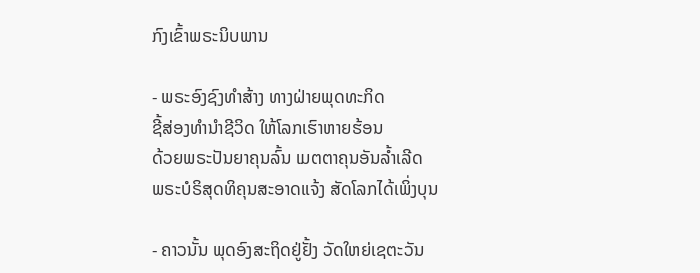ກົງເຂົ້າພຣະນິບພານ

- ພຣະອົງຊົງທຳສ້າງ ທາງຝ່າຍພຸດທະກິດ
ຊີ້ສ່ອງທຳນໍາຊີວິດ ໃຫ້ໂລກເຮົາຫາຍຮ້ອນ
ດ້ວຍພຣະປັນຍາຄຸນລົ້ນ ເມຕຕາຄຸນອັນລໍ້າເລີດ
ພຣະບໍຣິສຸດທິຄຸນສະອາດແຈ້ງ ສັດໂລກໄດ້ເພິ່ງບຸນ

- ຄາວນັ້ນ ພຸດອົງສະຖິດຢູ່ຢັ້ງ ວັດໃຫຍ່ເຊຕະວັນ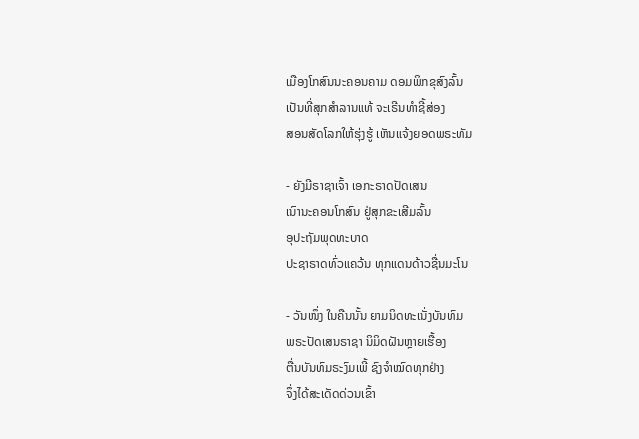ເມືອງໂກສົນນະຄອນຄາມ ດອມພິກຂຸສົງລົ້ນ
ເປັນທີ່ສຸກສໍາລານແທ້ ຈະເຣີນທຳຊີ້ສ່ອງ
ສອນສັດໂລກໃຫ້ຮຸ່ງຮູ້ ເຫັນແຈ້ງຍອດພຣະທັມ

- ຍັງມີຣາຊາເຈົ້າ ເອກະຣາດປັດເສນ
ເນົານະຄອນໂກສົນ ຢູ່ສຸກຂະເສີມລົ້ນ
ອຸປະຖັມພຸດທະບາດ
ປະຊາຣາດທົ່ວແຄວ້ນ ທຸກແດນດ້າວຊື່ນມະໂນ

- ວັນໜຶ່ງ ໃນຄືນນັ້ນ ຍາມນິດທະເນັ່ງບັນທົມ
ພຣະປັດເສນຣາຊາ ນິມິດຝັນຫຼາຍເຮື້ອງ
ຕື່ນບັນທົມຣະງົມເພີ້ ຊົງຈຳໝົດທຸກຢ່າງ
ຈຶ່ງໄດ້ສະເດັດດ່ວນເຂົ້າ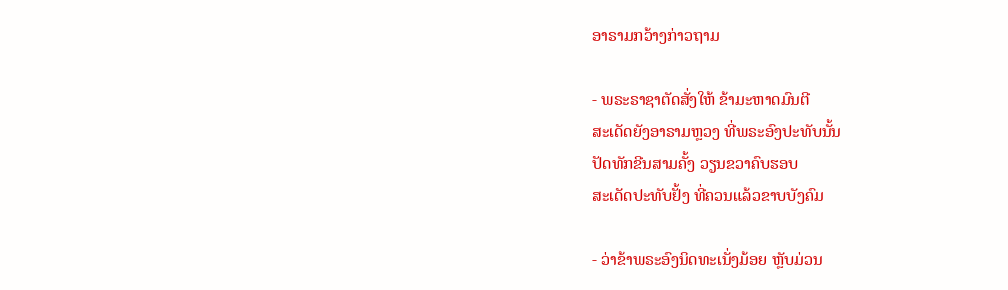ອາຣາມກວ້າງກ່າວຖາມ

- ພຣະຣາຊາຕັດສັ່ງໃຫ້ ຂ້າມະຫາດມົນຕີ
ສະເດັດຍັງອາຣາມຫຼວງ ທີ່ພຣະອົງປະທັບນັ້ນ
ປັດທັກຂີນສາມຄັ້ງ ວຽນຂວາຄົບຮອບ
ສະເດັດປະທັບຢັ້ງ ທີ່ຄວນແລ້ວຂາບບັງຄົມ

- ວ່າຂ້າພຣະອົງນິດທະເນັ່ງມ້ອຍ ຫຼັບມ່ວນ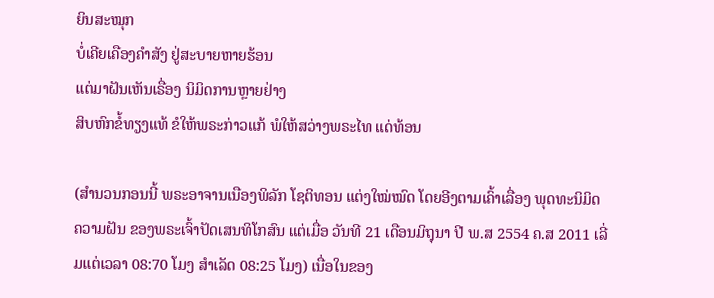ຍິນສະໝຸກ
ບໍ່ເຄີຍເຄືອງຄຳສັງ ຢູ່ສະບາຍຫາຍຮ້ອນ
ແຕ່ມາຝັນເຫັນເຣື່ອງ ນິມິດການຫຼາຍຢ່າງ
ສິບຫົກຂໍ້ທຽງແທ້ ຂໍໃຫ້ພຣະກ່າວແກ້ ພໍໃຫ້ສວ່າງພຣະໄທ ແດ່ທ້ອນ

(ສຳນວນກອນນີ້ ພຣະອາຈານເນືອງພິລັກ ໂຊຕິທອນ ແຕ່ງໃໝ່ໝົດ ໂດຍອີງຕາມເຄົ້າເລື່ອງ ພຸດທະນິມິດຄວາມຝັນ ຂອງພຣະເຈົ້າປັດເສນທິໂກສົນ ແຕ່ເມື່ອ ວັນທີ 21 ເດືອນມິຖຸນາ ປີ ພ.ສ 2554 ຄ.ສ 2011 ເລີ່ມແຕ່ເວລາ 08:70 ໂມງ ສຳເລັດ 08:25 ໂມງ) ເນື່ອໃນຂອງ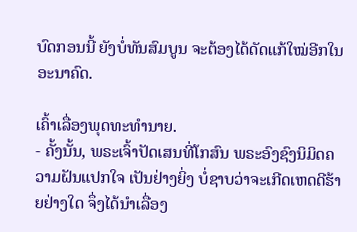ບົດກອນນີ້ ຍັງບໍ່ທັນສົມບູນ ຈະຕ້ອງໄດ້ດັດແກ້ໃໝ່ອີກໃນອະນາຄົດ.

ເຄົ້າເລື່ອງພຸດທະທຳນາຍ.
- ຄັ້ງນັ້ນ, ພຣະເຈົ້າປັດເສນທີ່ໂກສົນ ພຣະອົງຊົງນິມິດຄວາມຝັນແປກໃຈ ເປັນຢ່າງຍິ່ງ ບໍ່ຊາບວ່າຈະເກີດເຫດດີຮ້າຍຢ່າງໃດ ຈຶ່ງໄດ້ນໍາເລື່ອງ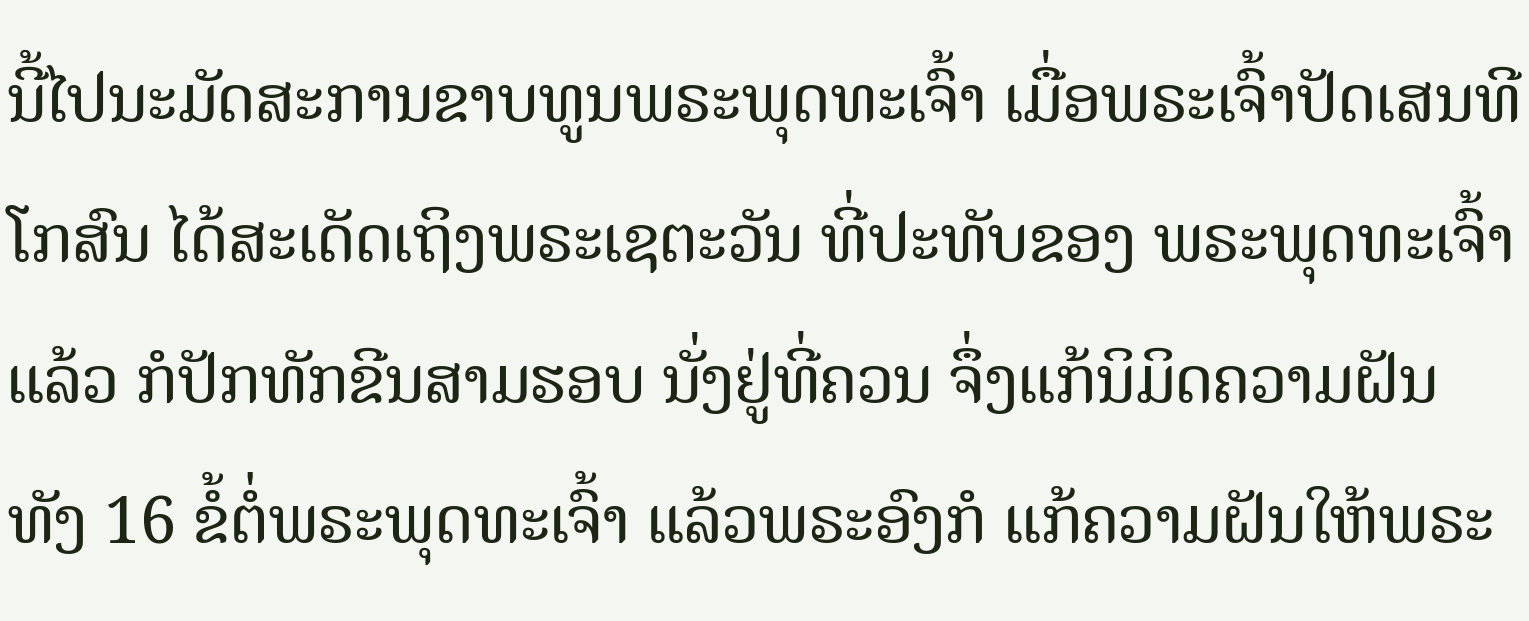ນີ້ໄປນະມັດສະການຂາບທູນພຣະພຸດທະເຈົ້າ ເມື່ອພຣະເຈົ້າປັດເສນທີໂກສົນ ໄດ້ສະເດັດເຖິງພຣະເຊຕະວັນ ທີ່ປະທັບຂອງ ພຣະພຸດທະເຈົ້າແລ້ວ ກໍປັກທັກຂີນສາມຮອບ ນັ່ງຢູ່ທີ່ຄວນ ຈຶ່ງແກ້ນິມິດຄວາມຝັນ ທັງ 16 ຂໍ້ຕໍ່ພຣະພຸດທະເຈົ້າ ແລ້ວພຣະອົງກໍ ແກ້ຄວາມຝັນໃຫ້ພຣະ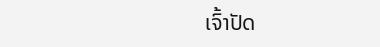ເຈົ້າປັດ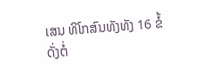ເສນ ທິໂກສົນທັງທັງ 16 ຂໍ້ ດັ່ງຕໍ່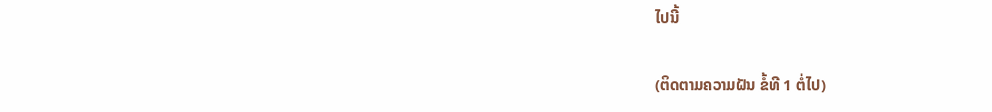ໄປນີ້

(ຕິດຕາມຄວາມຝັນ ຂໍ້ທີ 1 ຕໍ່ໄປ)